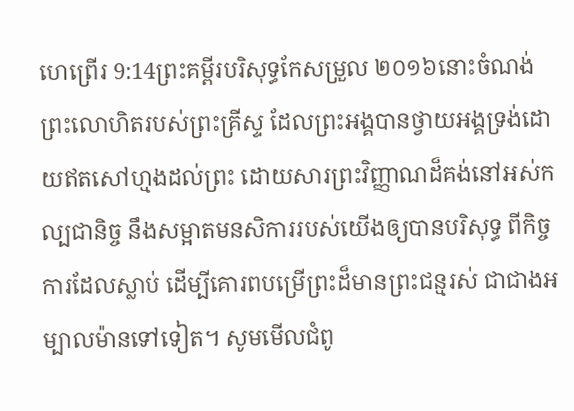ហេព្រើរ 9:14ព្រះគម្ពីរបរិសុទ្ធកែសម្រួល ២០១៦នោះចំណង់ព្រះលោហិតរបស់ព្រះគ្រីស្ទ ដែលព្រះអង្គបានថ្វាយអង្គទ្រង់ដោយឥតសៅហ្មងដល់ព្រះ ដោយសារព្រះវិញ្ញាណដ៏គង់នៅអស់កល្បជានិច្ច នឹងសម្អាតមនសិការរបស់យើងឲ្យបានបរិសុទ្ធ ពីកិច្ចការដែលស្លាប់ ដើម្បីគោរពបម្រើព្រះដ៏មានព្រះជន្មរស់ ជាជាងអម្បាលម៉ានទៅទៀត។ សូមមើលជំពូ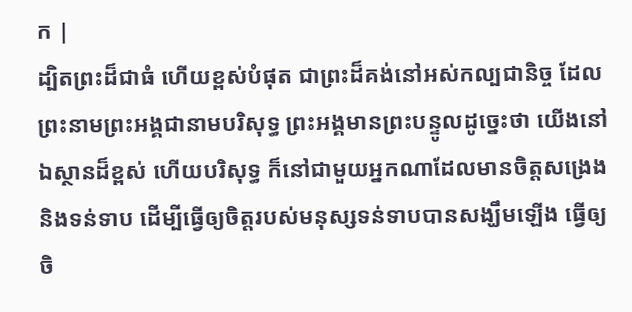ក |
ដ្បិតព្រះដ៏ជាធំ ហើយខ្ពស់បំផុត ជាព្រះដ៏គង់នៅអស់កល្បជានិច្ច ដែលព្រះនាមព្រះអង្គជានាមបរិសុទ្ធ ព្រះអង្គមានព្រះបន្ទូលដូច្នេះថា យើងនៅឯស្ថានដ៏ខ្ពស់ ហើយបរិសុទ្ធ ក៏នៅជាមួយអ្នកណាដែលមានចិត្តសង្រេង និងទន់ទាប ដើម្បីធ្វើឲ្យចិត្តរបស់មនុស្សទន់ទាបបានសង្ឃឹមឡើង ធ្វើឲ្យចិ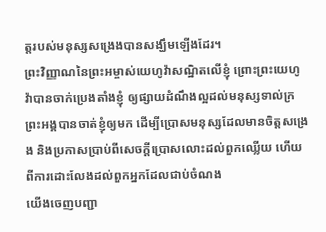ត្តរបស់មនុស្សសង្រេងបានសង្ឃឹមឡើងដែរ។
ព្រះវិញ្ញាណនៃព្រះអម្ចាស់យេហូវ៉ាសណ្ឋិតលើខ្ញុំ ព្រោះព្រះយេហូវ៉ាបានចាក់ប្រេងតាំងខ្ញុំ ឲ្យផ្សាយដំណឹងល្អដល់មនុស្សទាល់ក្រ ព្រះអង្គបានចាត់ខ្ញុំឲ្យមក ដើម្បីប្រោសមនុស្សដែលមានចិត្តសង្រេង និងប្រកាសប្រាប់ពីសេចក្ដីប្រោសលោះដល់ពួកឈ្លើយ ហើយពីការដោះលែងដល់ពួកអ្នកដែលជាប់ចំណង
យើងចេញបញ្ជា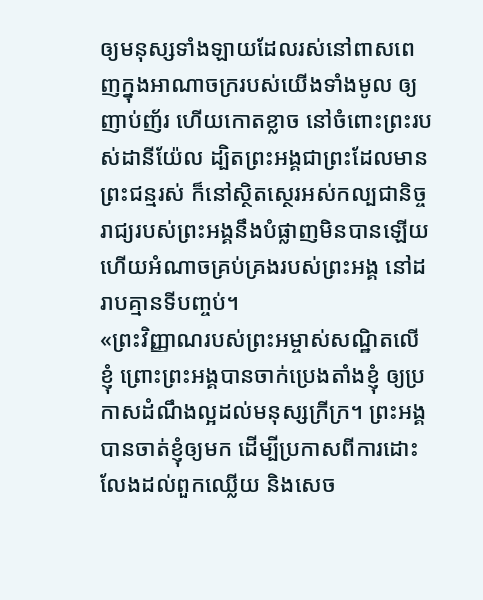ឲ្យមនុស្សទាំងឡាយដែលរស់នៅពាសពេញក្នុងអាណាចក្ររបស់យើងទាំងមូល ឲ្យញាប់ញ័រ ហើយកោតខ្លាច នៅចំពោះព្រះរបស់ដានីយ៉ែល ដ្បិតព្រះអង្គជាព្រះដែលមានព្រះជន្មរស់ ក៏នៅស្ថិតស្ថេរអស់កល្បជានិច្ច រាជ្យរបស់ព្រះអង្គនឹងបំផ្លាញមិនបានឡើយ ហើយអំណាចគ្រប់គ្រងរបស់ព្រះអង្គ នៅដរាបគ្មានទីបញ្ចប់។
«ព្រះវិញ្ញាណរបស់ព្រះអម្ចាស់សណ្ឋិតលើខ្ញុំ ព្រោះព្រះអង្គបានចាក់ប្រេងតាំងខ្ញុំ ឲ្យប្រកាសដំណឹងល្អដល់មនុស្សក្រីក្រ។ ព្រះអង្គបានចាត់ខ្ញុំឲ្យមក ដើម្បីប្រកាសពីការដោះលែងដល់ពួកឈ្លើយ និងសេច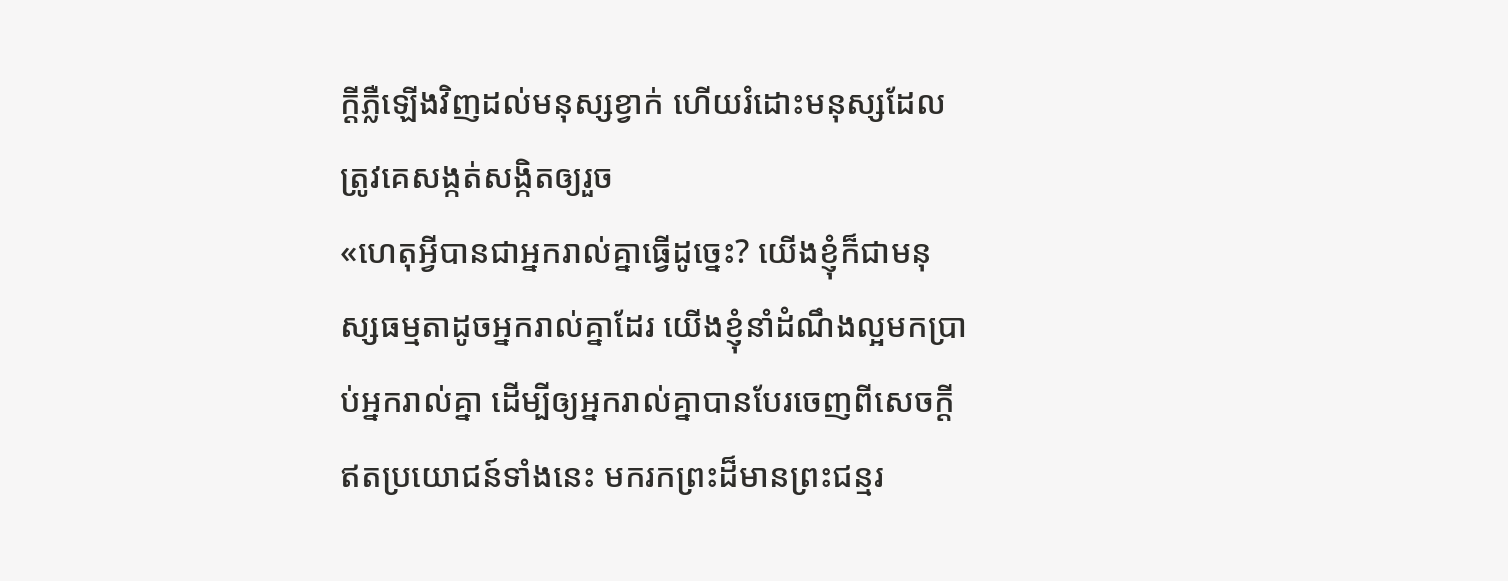ក្តីភ្លឺឡើងវិញដល់មនុស្សខ្វាក់ ហើយរំដោះមនុស្សដែលត្រូវគេសង្កត់សង្កិតឲ្យរួច
«ហេតុអ្វីបានជាអ្នករាល់គ្នាធ្វើដូច្នេះ? យើងខ្ញុំក៏ជាមនុស្សធម្មតាដូចអ្នករាល់គ្នាដែរ យើងខ្ញុំនាំដំណឹងល្អមកប្រាប់អ្នករាល់គ្នា ដើម្បីឲ្យអ្នករាល់គ្នាបានបែរចេញពីសេចក្ដីឥតប្រយោជន៍ទាំងនេះ មករកព្រះដ៏មានព្រះជន្មរ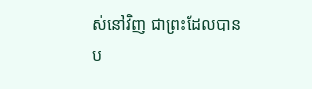ស់នៅវិញ ជាព្រះដែលបានប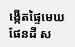ង្កើតផ្ទៃមេឃ ផែនដី ស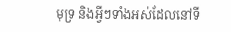មុទ្រ និងអ្វីៗទាំងអស់ដែលនៅទី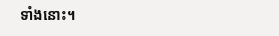ទាំងនោះ។